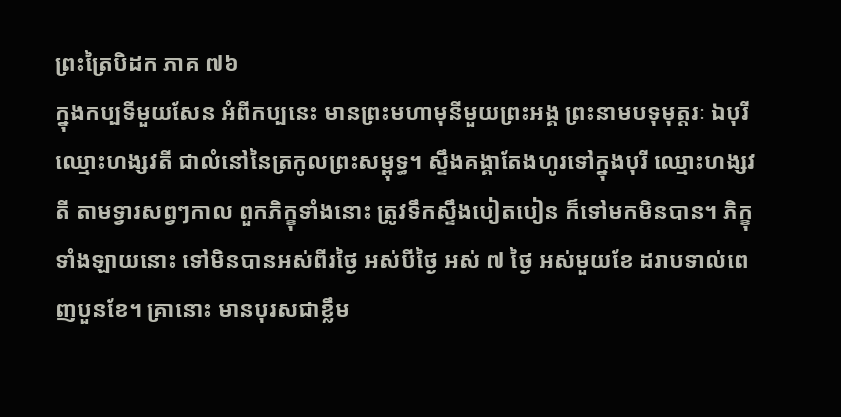ព្រះត្រៃបិដក ភាគ ៧៦
ក្នុងកប្បទីមួយសែន អំពីកប្បនេះ មានព្រះមហាមុនីមួយព្រះអង្គ ព្រះនាមបទុមុត្តរៈ ឯបុរីឈ្មោះហង្សវតី ជាលំនៅនៃត្រកូលព្រះសម្ពុទ្ធ។ ស្ទឹងគង្គាតែងហូរទៅក្នុងបុរី ឈ្មោះហង្សវតី តាមទ្វារសព្វៗកាល ពួកភិក្ខុទាំងនោះ ត្រូវទឹកស្ទឹងបៀតបៀន ក៏ទៅមកមិនបាន។ ភិក្ខុទាំងឡាយនោះ ទៅមិនបានអស់ពីរថ្ងៃ អស់បីថ្ងៃ អស់ ៧ ថ្ងៃ អស់មួយខែ ដរាបទាល់ពេញបួនខែ។ គ្រានោះ មានបុរសជាខ្លឹម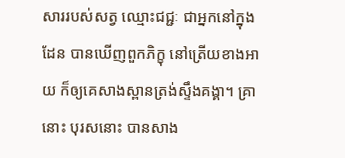សាររបស់សត្វ ឈ្មោះជជ្ជៈ ជាអ្នកនៅក្នុងដែន បានឃើញពួកភិក្ខុ នៅត្រើយខាងអាយ ក៏ឲ្យគេសាងស្ពានត្រង់ស្ទឹងគង្គា។ គ្រានោះ បុរសនោះ បានសាង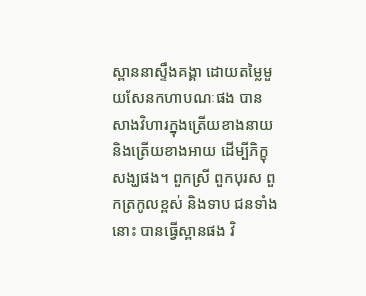ស្ពាននាស្ទឹងគង្គា ដោយតម្លៃមួយសែនកហាបណៈផង បានសាងវិហារក្នុងត្រើយខាងនាយនិងត្រើយខាងអាយ ដើម្បីភិក្ខុសង្ឃផង។ ពួកស្រី ពួកបុរស ពួកត្រកូលខ្ពស់ និងទាប ជនទាំងនោះ បានធ្វើស្ពានផង វិ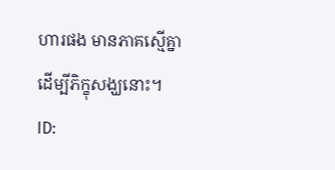ហារផង មានភាគស្មើគ្នា ដើម្បីភិក្ខុសង្ឃនោះ។
ID: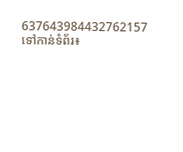637643984432762157
ទៅកាន់ទំព័រ៖